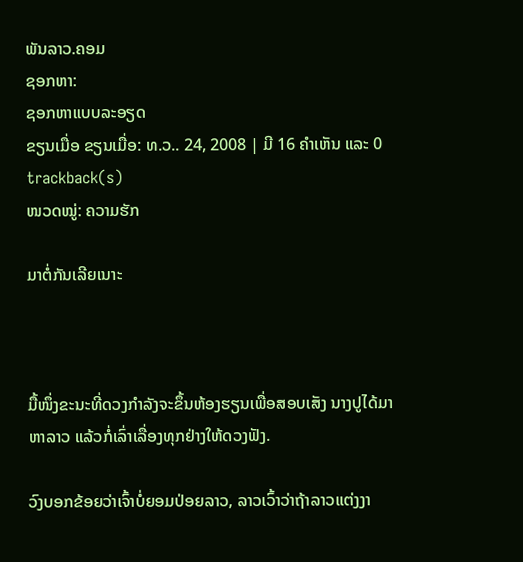ພັນລາວ.ຄອມ
ຊອກຫາ:
ຊອກຫາແບບລະອຽດ
ຂຽນເມື່ອ ຂຽນເມື່ອ: ທ.ວ.. 24, 2008 | ມີ 16 ຄຳເຫັນ ແລະ 0 trackback(s)
ໜວດໝູ່: ຄວາມຮັກ

ມາຕໍ່ກັນເລີຍເນາະ



ມື້ໜຶ່ງຂະນະທີ່ດວງກຳລັງຈະຂຶ້ນຫ້ອງຮຽນເພື່ອສອບເສັງ ນາງປູໄດ້ມາຫາລາວ ແລ້ວກໍ່ເລົ່າເລື່ອງທຸກຢ່າງໃຫ້ດວງຟັງ.

ວົງບອກຂ້ອຍວ່າເຈົ້າບໍ່ຍອມປ່ອຍລາວ, ລາວເວົ້າວ່າຖ້າລາວແຕ່ງງາ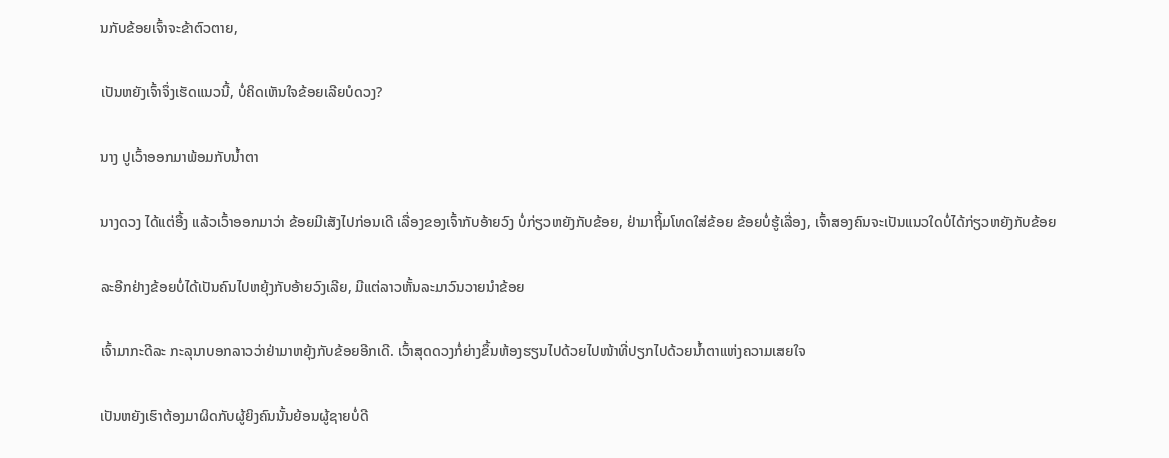ນກັບຂ້ອຍເຈົ້າຈະຂ້າຕົວຕາຍ,

ເປັນຫຍັງເຈົ້າຈຶ່ງເຮັດແນວນີ້, ບໍ່ຄິດເຫັນໃຈຂ້ອຍເລີຍບໍດວງ?

ນາງ ປູເວົ້າອອກມາພ້ອມກັບນ້ຳຕາ

ນາງດວງ ໄດ້ແຕ່ອື້ງ ແລ້ວເວົ້າອອກມາວ່າ ຂ້ອຍມີເສັງໄປກ່ອນເດີ ເລື່ອງຂອງເຈົ້າກັບອ້າຍວົງ ບໍ່ກ່ຽວຫຍັງກັບຂ້ອຍ, ຢ່າມາຖິ້ມໂທດໃສ່ຂ້ອຍ ຂ້ອຍບໍ່ຮູ້ເລື່ອງ, ເຈົ້າສອງຄົນຈະເປັນແນວໃດບໍ່ໄດ້ກ່ຽວຫຍັງກັບຂ້ອຍ

ລະອີກຢ່າງຂ້ອຍບໍ່ໄດ້ເປັນຄົນໄປຫຍຸ້ງກັບອ້າຍວົງເລີຍ, ມີແຕ່ລາວຫັ້ນລະມາວົນວາຍນຳຂ້ອຍ

ເຈົ້າມາກະດີລະ ກະລຸນາບອກລາວວ່າຢ່າມາຫຍຸ້ງກັບຂ້ອຍອີກເດີ. ເວົ້າສຸດດວງກໍ່ຍ່າງຂຶ້ນຫ້ອງຮຽນໄປດ້ວຍໄປໜ້າທີ່ປຽກໄປດ້ວຍນ້ຳຕາແຫ່ງຄວາມເສຍໃຈ

ເປັນຫຍັງເຮົາຕ້ອງມາຜິດກັບຜູ້ຍິງຄົນນັ້ນຍ້ອນຜູ້ຊາຍບໍ່ດີ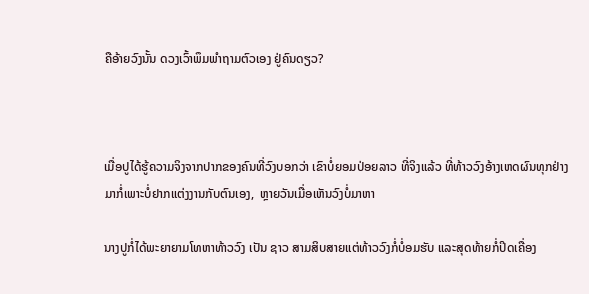ຄືອ້າຍວົງນັ້ນ ດວງເວົ້າພຶມພຳຖາມຕົວເອງ ຢູ່ຄົນດຽວ?



ເມື່ອປູໄດ້ຮູ້ຄວາມຈິງຈາກປາກຂອງຄົນທີ່ວົງບອກວ່າ ເຂົາບໍ່ຍອມປ່ອຍລາວ ທີ່ຈິງແລ້ວ ທີ່ທ້າວວົງອ້າງເຫດຜົນທຸກຢ່າງມາກໍ່ເພາະບໍ່ຢາກແຕ່ງງານກັບຕົນເອງ,  ຫຼາຍວັນເມື່ອເຫັນວົງບໍ່ມາຫາ

ນາງປູກໍ່ໄດ້ພະຍາຍາມໂທຫາທ້າວວົງ ເປັນ ຊາວ ສາມສິບສາຍແຕ່ທ້າວວົງກໍ່ບໍ່ອມຮັບ ແລະສຸດທ້າຍກໍ່ປິດເຄື່ອງ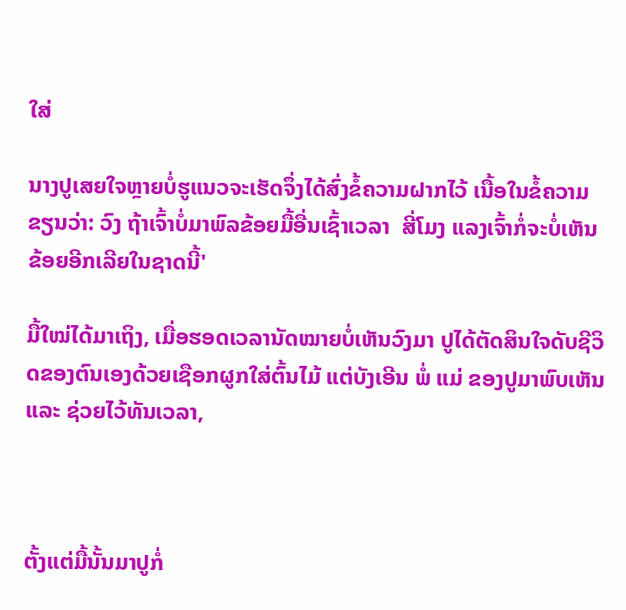ໃສ່

ນາງປູເສຍໃຈຫຼາຍບໍ່ຮູແນວຈະເຮັດຈຶ່ງໄດ້ສົ່ງຂໍ້ຄວາມຝາກໄວ້ ເນື້ອໃນຂໍ້ຄວາມຂຽນວ່າ: ວົງ ຖ້າເຈົ້າບໍ່ມາພົລຂ້ອຍມື້ອື່ນເຊົ້າເວລາ  ສີ່ໂມງ ແລງເຈົ້າກໍ່ຈະບໍ່ເຫັນຂ້ອຍອີກເລີຍໃນຊາດນີ້'

ມື້ໃໝ່ໄດ້ມາເຖິງ, ເມື່ອຮອດເວລານັດໝາຍບໍ່ເຫັນວົງມາ ປູໄດ້ຕັດສິນໃຈດັບຊີວິດຂອງຕົນເອງດ້ວຍເຊືອກຜູກໃສ່ຕົ້ນໄມ້ ແຕ່ບັງເອີນ ພໍ່ ແມ່ ຂອງປູມາພົບເຫັນ ແລະ ຊ່ວຍໄວ້ທັນເວລາ,



ຕັ້ງແຕ່ມື້ນັ້ນມາປູກໍ່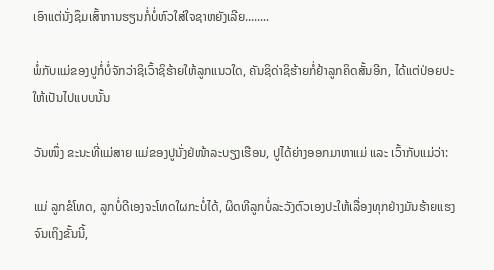ເອົາແຕ່ນັ່ງຊຶມເສົ້າການຮຽນກໍ່ບໍ່ຫົວໃສ່ໃຈຊາຫຍັງເລີຍ........

ພໍ່ກັບແມ່ຂອງປູກໍ່ບໍ່ຈັກວ່າຊິເວົ້າຊິຮ້າຍໃຫ້ລູກແນວໃດ, ຄັນຊິດ່າຊິຮ້າຍກໍ່ຢ້າລູກຄິດສັ້ນອີກ, ໄດ້ແຕ່ປ່ອຍປະໃຫ້ເປັນໄປແບບນັ້ນ

ວັນໜຶ່ງ ຂະນະທີ່ແມ່ສາຍ ແມ່ຂອງປູນັ່ງຢ່ໜ້າລະບຽງເຮືອນ, ປູໄດ້ຍ່າງອອກມາຫາແມ່ ແລະ ເວົ້າກັບແມ່ວ່າ:

ແມ່ ລູກຂໍໂທດ, ລູກບໍ່ດີເອງຈະໂທດໃຜກະບໍ່ໄດ້, ຜິດທີລູກບໍ່ລະວັງຕົວເອງປະໃຫ້ເລື່ອງທຸກຢ່າງມັນຮ້າຍແຮງຈົນເຖິງຂັ້ນນີ້,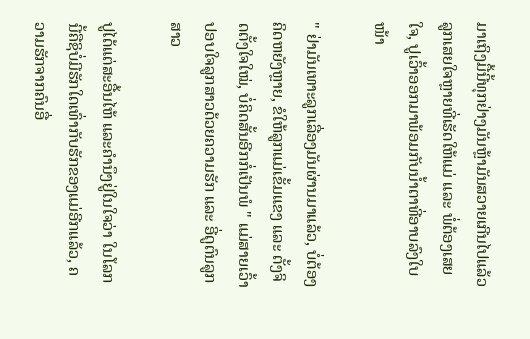ມາເຖິງມື້ນີ້ທຸກຢ່າງມັນຫຼ້າມັນສວາຍເກີນໄປແລ້ວ ລູກເສຍໃຈຫຼາຍທີ່ເຮັດໃຫ້ແມ່ ແລະ ພໍ່ຕ້ອງເສຍໃຈ, ປູເວົ້າອອກມາພ້ອມກັບນ້ຳຕາທີ່ອາບລົງໃບໜ້າ

" ຢ່າມັນເທາະລູກເລື່ອງມັນຜ່ານມາແລ້ວ, ບໍ່ຕ້ອງຄິດຫຍັງຫຼາຍ, ຂໍໃຫ້ລູກແມ່ເຂັ້ມແຂງ ແລະ ຕັ້ງຈິດຕັ້ງໃຈໃໝ່, ບໍ່ຄິດສັ້ນອີກກໍ່ເປັນພໍ " ແມ່ສາຍເວົ້າປອບໃຈລູກສາວດ້ວຍຄວາມຮັກ ແລະ ອີ່ດູຕົນລູກສາວ

ປູໄດ້ແຕ່ສະອື້ນໄຫ້ ແລະຄຳນຶງຢູ່ໃນໃຈວ່າ ໃນໂລກນີ້ຄືຊິບໍ່ມີຮັກໃດເທົ່າກັບຮັກຂອງແມ່ອີກແລ້ວ, ຄວາມຮັກຈາກຄົນອື່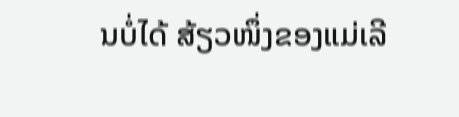ນບໍ່ໄດ້ ສ້ຽວໜຶ່ງຂອງແມ່ເລີ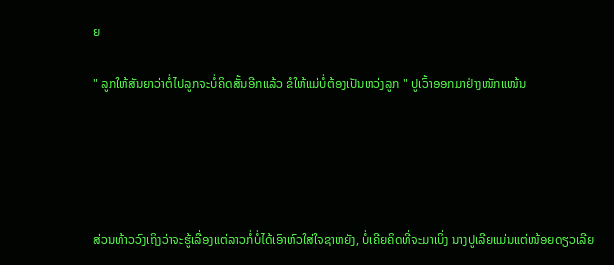ຍ

" ລູກໃຫ້ສັນຍາວ່າຕໍ່ໄປລູກຈະບໍ່ຄິດສັ້ນອີກແລ້ວ ຂໍໃຫ້ແມ່ບໍ່ຕ້ອງເປັນຫວ່ງລູກ " ປູເວົ້າອອກມາຢ່າງໜັກແໜ້ນ





ສ່ວນທ້າວວົງເຖິງວ່າຈະຮູ້ເລື່ອງແຕ່ລາວກໍ່ບໍ່ໄດ້ເອົາຫົວໃສ່ໃຈຊາຫຍັງ, ບໍ່ເຄີຍຄິດທີ່ຈະມາເບິ່ງ ນາງປູເລີຍແມ່ນແຕ່ໜ້ອຍດຽວເລີຍ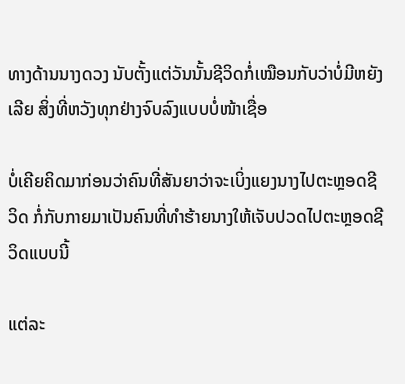ທາງດ້ານນາງດວງ ນັບຕັ້ງແຕ່ວັນນັ້ນຊີວິດກໍ່ເໝືອນກັບວ່າບໍ່ມີຫຍັງເລີຍ ສິ່ງທີ່ຫວັງທຸກຢ່າງຈົບລົງແບບບໍ່ໜ້າເຊື່ອ

ບໍ່ເຄີຍຄິດມາກ່ອນວ່າຄົນທີ່ສັນຍາວ່າຈະເບິ່ງແຍງນາງໄປຕະຫຼອດຊີວິດ ກໍ່ກັບກາຍມາເປັນຄົນທີ່ທຳຮ້າຍນາງໃຫ້ເຈັບປວດໄປຕະຫຼອດຊີວິດແບບນີ້

ແຕ່ລະ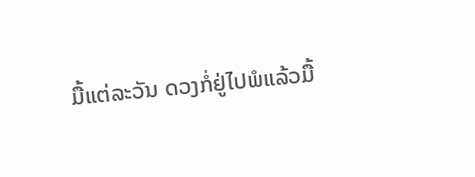ມື້ແຕ່ລະວັນ ດວງກໍ່ຢູ່ໄປພໍແລ້ວມື້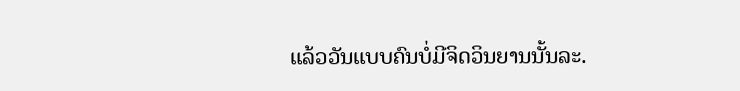ແລ້ວວັນແບບຄົນບໍ່ມີຈິດວິນຍານນັ້ນລະ.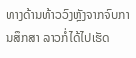ທາງດ້ານທ້າວວົງຫຼັງຈາກຈົບການສຶກສາ ລາວກໍ່ໄດ້ໄປເຮັດ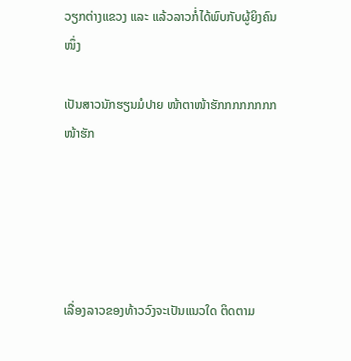ວຽກຕ່າງແຂວງ ແລະ ແລ້ວລາວກໍ່ໄດ້ພົບກັບຜູ້ຍິງຄົນໜຶ່ງ

ເປັນສາວນັກຮຽນມໍປາຍ ໜ້າຕາໜ້າຮັກກກກກກກກ ໜ້າຮັກ





ເລື່ອງລາວຂອງທ້າວວົງຈະເປັນແນວໃດ ຕິດຕາມ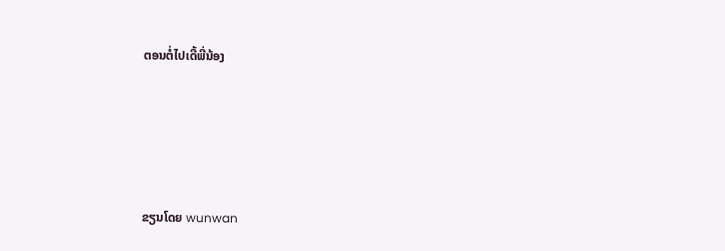ຕອນຕໍ່ໄປເດີ້ພີ່ນ້ອງ





ຂຽນໂດຍ wunwan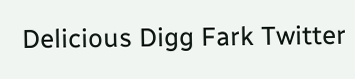Delicious Digg Fark Twitter